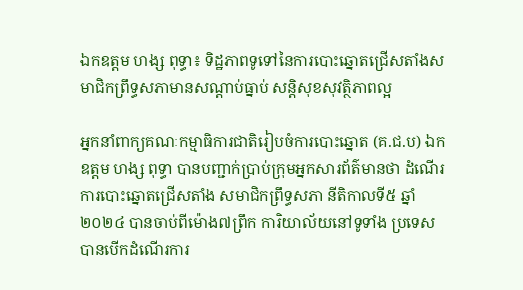ឯកឧត្ដម ហង្ស ពុទ្ធា៖ ទិដ្ឋភាពទូទៅនៃការបោះឆ្នោតជ្រើសតាំងសមាជិកព្រឹទ្ធសភាមានសណ្តាប់ធ្នាប់ សន្តិសុខសុវត្ថិភាពល្អ

អ្នកនាំពាក្យគណៈកម្មាធិការជាតិរៀបចំការបោះឆ្នោត (គ.ជ.ប) ឯកឧត្ដម ហង្ស ពុទ្ធា បានបញ្ជាក់ប្រាប់ក្រុមអ្នកសារព័ត៌មានថា ដំណើរការបោះឆ្នោតជ្រើសតាំង សមាជិកព្រឹទ្ធសភា នីតិកាលទី៥ ឆ្នាំ២០២៤ បានចាប់ពីម៉ោង៧ព្រឹក ការិយាល័យនៅទូទាំង ប្រទេស បានបើកដំណើរការ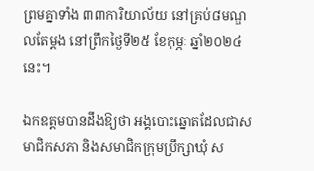ព្រមគ្នាទាំង ៣៣ការិយាល័យ នៅគ្រប់៨មណ្ឌលតែម្តង នៅព្រឹកថ្ងៃទី២៥ ខែកុម្ភៈ ឆ្នាំ២០២៤នេះ។

ឯកឧត្ដមបានដឹងឱ្យថា អង្គបោះឆ្នោតដែលជាសមាជិកសភា និងសមាជិកក្រុមប្រឹក្សាឃុំ ស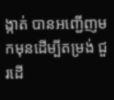ង្កាត់ បានអញ្ជើញមកមុនដើម្បីតម្រង់ ជួរដើ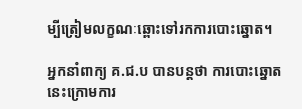ម្បីត្រៀមលក្ខណៈឆ្ពោះទៅរកការបោះឆ្នោត។

អ្នកនាំពាក្យ គ.ជ.ប បានបន្តថា ការបោះឆ្នោតនេះក្រោមការ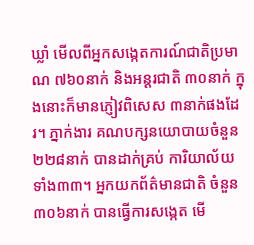ឃ្លាំ មើលពីអ្នកសង្កេតការណ៍ជាតិប្រមាណ ៧៦០នាក់ និងអន្តរជាតិ ៣០នាក់ ក្នុងនោះក៏មានភ្ញៀវពិសេស ៣នាក់ផងដែរ។ ភ្នាក់ងារ គណបក្សនយោបាយចំនួន ២២៨នាក់ បានដាក់គ្រប់ ការិយាល័យ ទាំង៣៣។ អ្នកយកព័ត៌មានជាតិ ចំនួន ៣០៦នាក់ បានធ្វើការសង្កេត មើ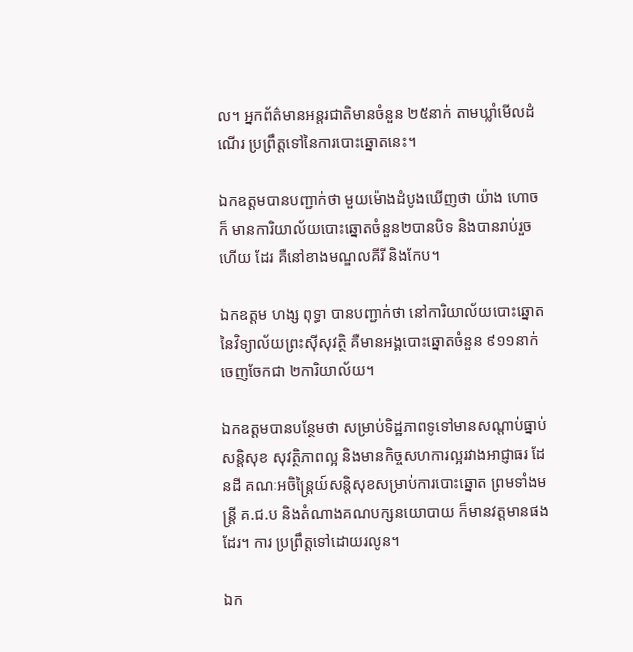ល។ អ្នកព័ត៌មានអន្តរជាតិមានចំនួន ២៥នាក់ តាមឃ្លាំមើលដំណើរ ប្រព្រឹត្តទៅនៃការបោះឆ្នោតនេះ។

ឯកឧត្ដមបានបញ្ជាក់ថា មួយម៉ោងដំបូងឃើញថា យ៉ាង ហោចក៏ មានការិយាល័យបោះឆ្នោតចំនួន២បានបិទ និងបានរាប់រួច ហើយ ដែរ គឺនៅខាងមណ្ឌលគីរី និងកែប។

ឯកឧត្ដម ហង្ស ពុទ្ធា បានបញ្ជាក់ថា នៅការិយាល័យបោះឆ្នោត នៃវិទ្យាល័យព្រះស៊ីសុវត្ថិ គឺមានអង្គបោះឆ្នោតចំនួន ៩១១នាក់ ចេញចែកជា ២ការិយាល័យ។

ឯកឧត្ដមបានបន្ថែមថា សម្រាប់ទិដ្ឋភាពទូទៅមានសណ្តាប់ធ្នាប់ សន្តិសុខ សុវត្ថិភាពល្អ និងមានកិច្ចសហការល្អរវាងអាជ្ញាធរ ដែនដី គណៈអចិន្ត្រៃយ៍សន្តិសុខសម្រាប់ការបោះឆ្នោត ព្រមទាំងមន្ត្រី គ.ជ.ប និងតំណាងគណបក្សនយោបាយ ក៏មានវត្តមានផង ដែរ។ ការ ប្រព្រឹត្តទៅដោយរលូន។

ឯក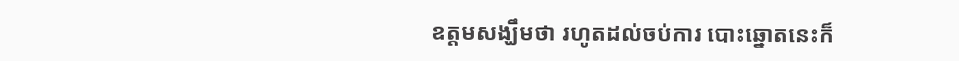ឧត្ដមសង្ឃឹមថា រហូតដល់ចប់ការ បោះឆ្នោតនេះក៏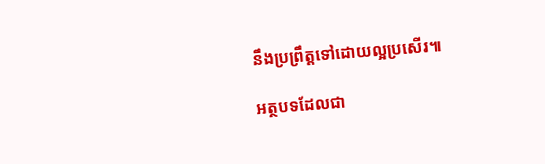នឹងប្រព្រឹត្តទៅដោយល្អប្រសើរ៕

អត្ថបទដែលជា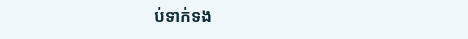ប់ទាក់ទង